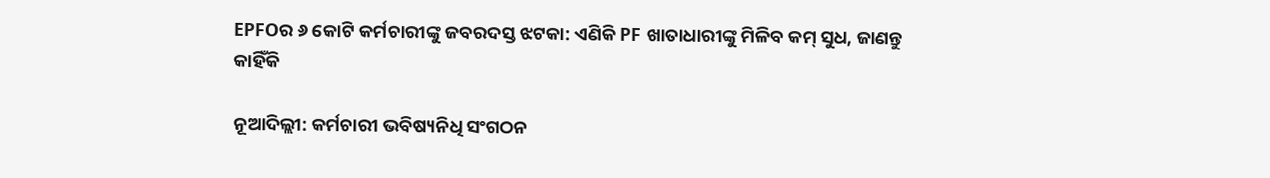EPFOର ୬ କୋଟି କର୍ମଚାରୀଙ୍କୁ ଜବରଦସ୍ତ ଝଟକା: ଏଣିକି PF ଖାତାଧାରୀଙ୍କୁ ମିଳିବ କମ୍ ସୁଧ, ଜାଣନ୍ତୁ କାହିଁକି

ନୂଆଦିଲ୍ଲୀ: କର୍ମଚାରୀ ଭବିଷ୍ୟନିଧି ସଂଗଠନ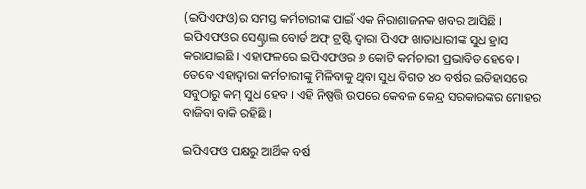(ଇପିଏଫଓ)ର ସମସ୍ତ କର୍ମଚାରୀଙ୍କ ପାଇଁ ଏକ ନିରାଶାଜନକ ଖବର ଆସିଛି । ଇପିଏଫଓର ସେଣ୍ଟ୍ରାଲ ବୋର୍ଡ ଅଫ୍ ଟ୍ରଷ୍ଟି ଦ୍ୱାରା ପିଏଫ ଖାତାଧାରୀଙ୍କ ସୁଧ ହ୍ରାସ କରାଯାଇଛି । ଏହାଫଳରେ ଇପିଏଫଓର ୬ କୋଟି କର୍ମଚାରୀ ପ୍ରଭାବିତ ହେବେ । ତେବେ ଏହାଦ୍ୱାରା କର୍ମଚାରୀଙ୍କୁ ମିଳିବାକୁ ଥିବା ସୁଧ ବିଗତ ୪୦ ବର୍ଷର ଇତିହାସରେ ସବୁଠାରୁ କମ୍ ସୁଧ ହେବ । ଏହି ନିଷ୍ପତ୍ତି ଉପରେ କେବଳ କେନ୍ଦ୍ର ସରକାରଙ୍କର ମୋହର ବାଜିବା ବାକି ରହିଛି ।

ଇପିଏଫଓ ପକ୍ଷରୁ ଆର୍ଥିକ ବର୍ଷ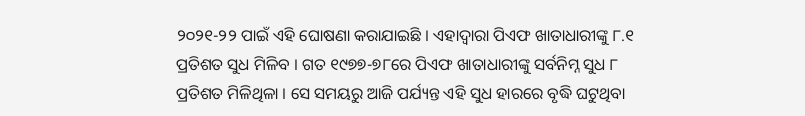୨୦୨୧-୨୨ ପାଇଁ ଏହି ଘୋଷଣା କରାଯାଇଛି । ଏହାଦ୍ୱାରା ପିଏଫ ଖାତାଧାରୀଙ୍କୁ ୮.୧ ପ୍ରତିଶତ ସୁଧ ମିଳିବ । ଗତ ୧୯୭୭-୭୮ରେ ପିଏଫ ଖାତାଧାରୀଙ୍କୁ ସର୍ବନିମ୍ନ ସୁଧ ୮ ପ୍ରତିଶତ ମିଳିଥିଳା । ସେ ସମୟରୁ ଆଜି ପର୍ଯ୍ୟନ୍ତ ଏହି ସୁଧ ହାରରେ ବୃଦ୍ଧି ଘଟୁଥିବା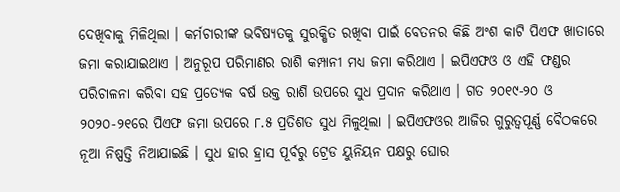ଦେଖିବାକୁ ମିଳିଥିଲା । କର୍ମଚାରୀଙ୍କ ଭବିଷ୍ୟତକୁ ସୁରକ୍ଷିତ ରଖିବା ପାଇଁ ବେତନର କିଛି ଅଂଶ କାଟି ପିଏଫ ଖାତାରେ ଜମା କରାଯାଇଥାଏ । ଅନୁରୂପ ପରିମାଣର ରାଶି କମ୍ପାନୀ ମଧ୍ୟ ଜମା କରିଥାଏ । ଇପିଏଫଓ ଓ ଏହି ଫଣ୍ଡର ପରିଚାଳନା କରିବା ସହ ପ୍ରତ୍ୟେକ ବର୍ଷ ଉକ୍ତ ରାଶି ଉପରେ ସୁଧ ପ୍ରଦାନ କରିଥାଏ । ଗତ ୨୦୧୯-୨୦ ଓ ୨୦୨୦-୨୧ରେ ପିଏଫ ଜମା ଉପରେ ୮.୫ ପ୍ରତିଶତ ସୁଧ ମିଳୁଥିଲା । ଇପିଏଫଓର ଆଜିର ଗୁରୁତ୍ୱପୂର୍ଣ୍ଣ ବୈଠକରେ ନୂଆ ନିଷ୍ପତ୍ତି ନିଆଯାଇଛି । ସୁଧ ହାର ହ୍ରାସ ପୂର୍ବରୁ ଟ୍ରେଡ ୟୁନିୟନ ପକ୍ଷରୁ ଘୋର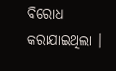ବିରୋଧ କରାଯାଇଥିଲା ।